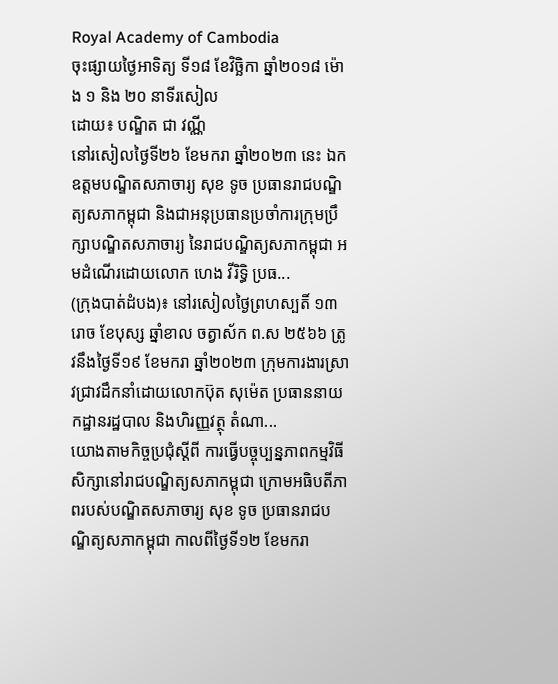Royal Academy of Cambodia
ចុះផ្សាយថ្ងៃអាទិត្យ ទី១៨ ខែវិច្ឆិកា ឆ្នាំ២០១៨ ម៉ោង ១ និង ២០ នាទីរសៀល
ដោយ៖ បណ្ឌិត ជា វណ្ណី
នៅរសៀលថ្ងៃទី២៦ ខែមករា ឆ្នាំ២០២៣ នេះ ឯកឧត្ដមបណ្ឌិតសភាចារ្យ សុខ ទូច ប្រធានរាជបណ្ឌិត្យសភាកម្ពុជា និងជាអនុប្រធានប្រចាំការក្រុមប្រឹក្សាបណ្ឌិតសភាចារ្យ នៃរាជបណ្ឌិត្យសភាកម្ពុជា អមដំណើរដោយលោក ហេង វីរិទ្ធិ ប្រធ...
(ក្រុងបាត់ដំបង)៖ នៅរសៀលថ្ងៃព្រហស្បតិ៍ ១៣រោច ខែបុស្ស ឆ្នាំខាល ចត្វាស័ក ព.ស ២៥៦៦ ត្រូវនឹងថ្ងៃទី១៩ ខែមករា ឆ្នាំ២០២៣ ក្រុមការងារស្រាវជ្រាវដឹកនាំដោយលោកប៊ុត សុម៉េត ប្រធាននាយកដ្ឋានរដ្ឋបាល និងហិរញ្ញវត្ថុ តំណា...
យោងតាមកិច្ចប្រជុំស្តីពី ការធ្វើបច្ចុប្បន្នភាពកម្មវិធីសិក្សានៅរាជបណ្ឌិត្យសភាកម្ពុជា ក្រោមអធិបតីភាពរបស់បណ្ឌិតសភាចារ្យ សុខ ទូច ប្រធានរាជបណ្ឌិត្យសភាកម្ពុជា កាលពីថ្ងៃទី១២ ខែមករា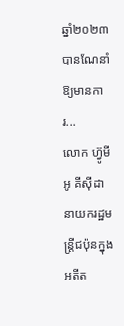ឆ្នាំ២០២៣ បានណែនាំឱ្យមានការ...
លោក ហ៊្វូមីអូ គីស៊ីដា នាយករដ្ឋមន្ត្រីជប៉ុនក្នុងអតីត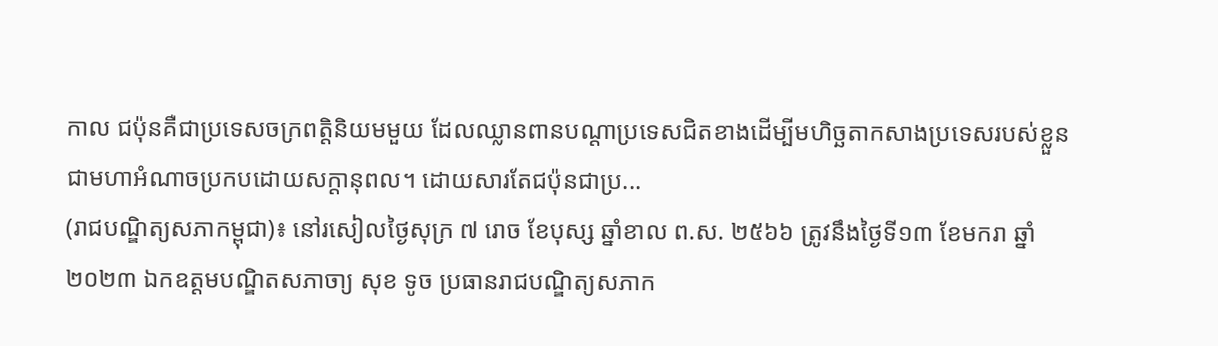កាល ជប៉ុនគឺជាប្រទេសចក្រពត្តិនិយមមួយ ដែលឈ្លានពានបណ្ដាប្រទេសជិតខាងដើម្បីមហិច្ឆតាកសាងប្រទេសរបស់ខ្លួនជាមហាអំណាចប្រកបដោយសក្ដានុពល។ ដោយសារតែជប៉ុនជាប្រ...
(រាជបណ្ឌិត្យសភាកម្ពុជា)៖ នៅរសៀលថ្ងៃសុក្រ ៧ រោច ខែបុស្ស ឆ្នាំខាល ព.ស. ២៥៦៦ ត្រូវនឹងថ្ងៃទី១៣ ខែមករា ឆ្នាំ២០២៣ ឯកឧត្ដមបណ្ឌិតសភាចា្យ សុខ ទូច ប្រធានរាជបណ្ឌិត្យសភាក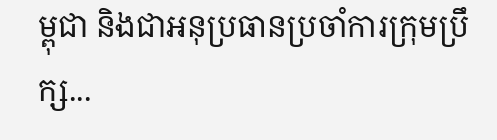ម្ពុជា និងជាអនុប្រធានប្រចាំការក្រុមប្រឹក្ស...